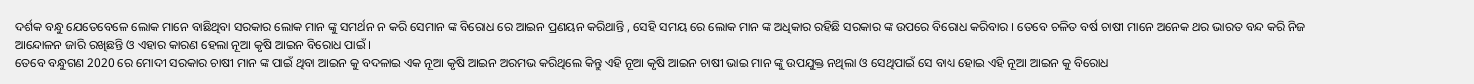ଦର୍ଶକ ବନ୍ଧୁ ଯେତେବେଳେ ଲୋକ ମାନେ ବାଛିଥିବା ସରକାର ଲୋକ ମାନ ଙ୍କୁ ସମର୍ଥନ ନ କରି ସେମାନ ଙ୍କ ବିରୋଧ ରେ ଆଇନ ପ୍ରଣୟନ କରିଥାନ୍ତି , ସେହି ସମୟ ରେ ଲୋକ ମାନ ଙ୍କ ଅଧିକାର ରହିଛି ସରକାର ଙ୍କ ଉପରେ ବିରୋଧ କରିବାର । ତେବେ ଚଳିତ ବର୍ଷ ଚାଷୀ ମାନେ ଅନେକ ଥର ଭାରତ ବନ୍ଦ କରି ନିଜ ଆନ୍ଦୋଳନ ଜାରି ରଖିଛନ୍ତି ଓ ଏହାର କାରଣ ହେଲା ନୂଆ କୃଷି ଆଇନ ବିରୋଧ ପାଇଁ ।
ତେବେ ବନ୍ଧୁଗଣ 2020 ରେ ମୋଦୀ ସରକାର ଚାଷୀ ମାନ ଙ୍କ ପାଇଁ ଥିବା ଆଇନ କୁ ବଦଳାଇ ଏକ ନୂଆ କୃଷି ଆଇନ ଅରମଭ କରିଥିଲେ କିନ୍ତୁ ଏହି ନୂଆ କୃଷି ଆଇନ ଚାଷୀ ଭାଇ ମାନ ଙ୍କୁ ଉପଯୁକ୍ତ ନଥିଲା ଓ ସେଥିପାଇଁ ସେ ବାଧ୍ୟ ହୋଇ ଏହି ନୂଆ ଆଇନ କୁ ବିରୋଧ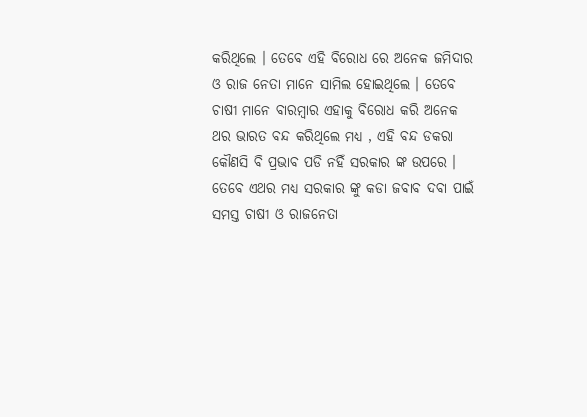କରିଥିଲେ । ତେବେ ଏହି ବିରୋଧ ରେ ଅନେକ ଜମିଦାର ଓ ରାଜ ନେତା ମାନେ ସାମିଲ ହୋଇଥିଲେ । ତେବେ ଚାଷୀ ମାନେ ବାରମ୍ବାର ଏହାକୁ ବିରୋଧ କରି ଅନେକ ଥର ଭାରତ ବନ୍ଦ କରିଥିଲେ ମଧ୍ୟ , ଏହି ବନ୍ଦ ଡକରା କୌଣସି ବି ପ୍ରଭାବ ପଡି ନହିଁ ସରକାର ଙ୍କ ଉପରେ ।
ତେବେ ଏଥର ମଧ୍ୟ ସରକାର ଙ୍କୁ କଡା ଜବାବ ଦବା ପାଇଁ ସମସ୍ତ ଚାଷୀ ଓ ରାଜନେତା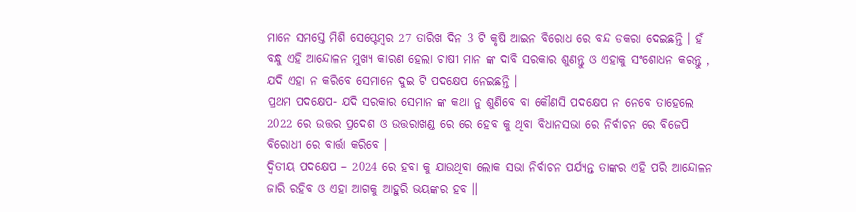ମାନେ ସମସ୍ତେ ମିଶି ସେପ୍ଟେମ୍ବର 27 ତାରିଖ ଦିନ 3 ଟି କୃଷି ଆଇନ ବିରୋଧ ରେ ବନ୍ଦ ଡକରା ଦେଇଛନ୍ତି । ହଁ ବନ୍ଧୁ ଏହି ଆନ୍ଦୋଳନ ମୁଖ୍ୟ କାରଣ ହେଲା ଚାଷୀ ମାନ ଙ୍କ ଦାବି ସରକାର ଶୁଣନ୍ତୁ ଓ ଏହାକୁ ସଂଶୋଧନ କରନ୍ତୁ , ଯଦି ଏହା ନ କରିବେ ସେମାନେ ଦୁଇ ଟି ପଦକ୍ଷେପ ନେଇଛନ୍ତି ।
ପ୍ରଥମ ପଦକ୍ଷେପ- ଯଦି ସରକାର ସେମାନ ଙ୍କ କଥା ନୁ ଶୁଣିବେ ବା କୌଣସି ପଦକ୍ଷେପ ନ ନେବେ ତାହେଲେ 2022 ରେ ଉତ୍ତର ପ୍ରଦେଶ ଓ ଉତ୍ତରାଖଣ୍ଡ ରେ ରେ ହେବ କୁ ଥିବା ବିଧାନସଭା ରେ ନିର୍ବାଚନ ରେ ବିଜେପି ବିରୋଧୀ ରେ ବାର୍ତ୍ତା କରିବେ ।
ଦ୍ଵିତୀୟ ପଦକ୍ଷେପ – 2024 ରେ ହବା କୁ ଯାଉଥିବା ଲୋକ ସଭା ନିର୍ବାଚନ ପର୍ଯ୍ୟନ୍ତ ତାଙ୍କର ଏହି ପରି ଆନ୍ଦୋଳନ ଜାରି ରହିବ ଓ ଏହା ଆଗକୁ ଆହୁରି ଭୟଙ୍କର ହବ ॥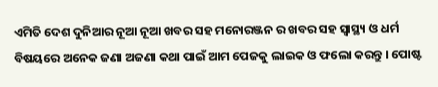ଏମିତି ଦେଶ ଦୁନିଆର ନୂଆ ନୂଆ ଖବର ସହ ମନୋରଞ୍ଜନ ର ଖବର ସହ ସ୍ୱାସ୍ଥ୍ୟ ଓ ଧର୍ମ ବିଷୟରେ ଅନେକ ଜଣା ଅଜଣା କଥା ପାଇଁ ଆମ ପେଜକୁ ଲାଇକ ଓ ଫଲୋ କରନ୍ତୁ । ପୋଷ୍ଟ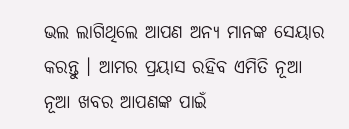ଭଲ ଲାଗିଥିଲେ ଆପଣ ଅନ୍ୟ ମାନଙ୍କ ସେୟାର କରନ୍ତୁ । ଆମର ପ୍ରୟାସ ରହିବ ଏମିତି ନୂଆ ନୂଆ ଖବର ଆପଣଙ୍କ ପାଇଁ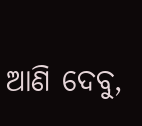ଆଣି ଦେବୁ,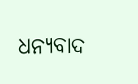ଧନ୍ୟବାଦ